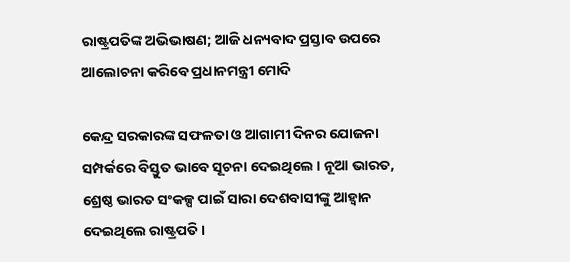ରାଷ୍ଟ୍ରପତିଙ୍କ ଅଭିଭାଷଣ; ଆଜି ଧନ୍ୟବାଦ ପ୍ରସ୍ତାବ ଉପରେ ଆଲୋଚନା କରିବେ ପ୍ରଧାନମନ୍ତ୍ରୀ ମୋଦି

କେନ୍ଦ୍ର ସରକାରଙ୍କ ସଫଳତା ଓ ଆଗାମୀ ଦିନର ଯୋଜନା ସମ୍ପର୍କରେ ବିସ୍ତୁତ ଭାବେ ସୂଚନା ଦେଇଥିଲେ । ନୂଆ ଭାରତ, ଶ୍ରେଷ୍ଠ ଭାରତ ସଂକଳ୍ପ ପାଇଁ ସାରା ଦେଶବାସୀଙ୍କୁ ଆହ୍ୱାନ ଦେଇଥିଲେ ରାଷ୍ଟ୍ରପତି ।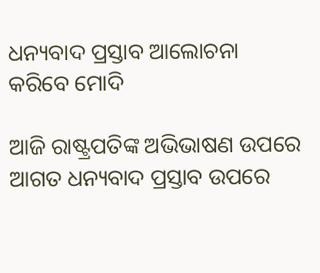ଧନ୍ୟବାଦ ପ୍ରସ୍ତାବ ଆଲୋଚନା କରିବେ ମୋଦି

ଆଜି ରାଷ୍ଟ୍ରପତିଙ୍କ ଅଭିଭାଷଣ ଉପରେ ଆଗତ ଧନ୍ୟବାଦ ପ୍ରସ୍ତାବ ଉପରେ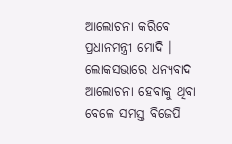ଆଲୋଚନା କରିବେ ପ୍ରଧାନମନ୍ତ୍ରୀ ମୋଦି । ଲୋକସଭାରେ ଧନ୍ୟବାଦ ଆଲୋଚନା ହେବାକୁ ଥିବା ବେଳେ ସମସ୍ତ ବିଜେପି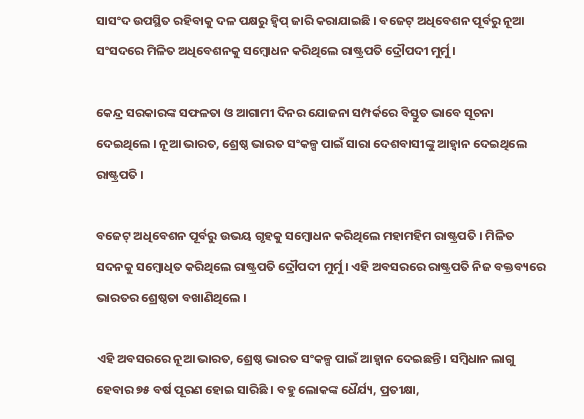ସାସଂଦ ଉପସ୍ଥିତ ରହିବାକୁ ଦଳ ପକ୍ଷରୁ ହ୍ୱିପ୍ ଜାରି କରାଯାଇଛି । ବଜେଟ୍ ଅଧିବେଶନ ପୂର୍ବରୁ ନୂଆ ସଂସଦରେ ମିଳିତ ଅଧିବେଶନକୁ ସମ୍ବୋଧନ କରିଥିଲେ ରାଷ୍ଟ୍ରପତି ଦ୍ରୌପଦୀ ମୁର୍ମୁ ।

କେନ୍ଦ୍ର ସରକାରଙ୍କ ସଫଳତା ଓ ଆଗାମୀ ଦିନର ଯୋଜନା ସମ୍ପର୍କରେ ବିସ୍ତୁତ ଭାବେ ସୂଚନା ଦେଇଥିଲେ । ନୂଆ ଭାରତ, ଶ୍ରେଷ୍ଠ ଭାରତ ସଂକଳ୍ପ ପାଇଁ ସାରା ଦେଶବାସୀଙ୍କୁ ଆହ୍ୱାନ ଦେଇଥିଲେ ରାଷ୍ଟ୍ରପତି ।

ବଜେଟ୍ ଅଧିବେଶନ ପୂର୍ବରୁ ଉଭୟ ଗୃହକୁ ସମ୍ବୋଧନ କରିଥିଲେ ମହାମହିମ ରାଷ୍ଟ୍ରପତି । ମିଳିତ ସଦନକୁ ସମ୍ବୋଧିତ କରିଥିଲେ ରାଷ୍ଟ୍ରପତି ଦ୍ରୌପଦୀ ମୁର୍ମୁ । ଏହି ଅବସରରେ ରାଷ୍ଟ୍ରପତି ନିଜ ବକ୍ତବ୍ୟରେ ଭାରତର ଶ୍ରେଷ୍ଠତା ବଖାଣିଥିଲେ ।

ଏହି ଅବସରରେ ନୂଆ ଭାରତ, ଶ୍ରେଷ୍ଠ ଭାରତ ସଂକଳ୍ପ ପାଇଁ ଆହ୍ୱାନ ଦେଇଛନ୍ତି । ସମ୍ବିଧାନ ଲାଗୁ ହେବାର ୭୫ ବର୍ଷ ପୂରଣ ହୋଇ ସାରିଛି । ବହୁ ଲୋକଙ୍କ ଧୈର୍ଯ୍ୟ, ପ୍ରତୀକ୍ଷା,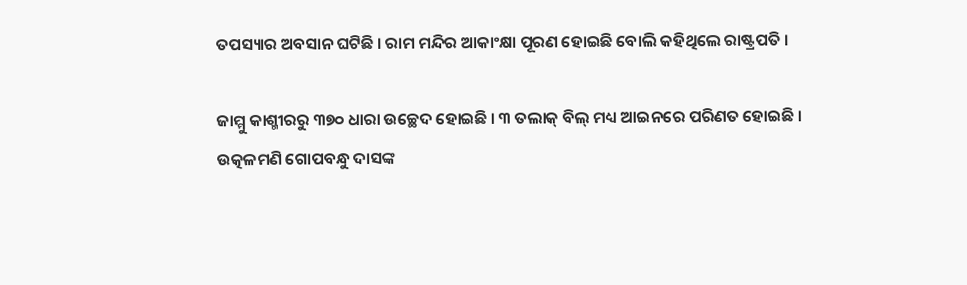ତପସ୍ୟାର ଅବସାନ ଘଟିଛି । ରାମ ମନ୍ଦିର ଆକାଂକ୍ଷା ପୂରଣ ହୋଇଛି ବୋଲି କହିଥିଲେ ରାଷ୍ଟ୍ରପତି ।

ଜାମ୍ମୁ କାଶ୍ମୀରରୁ ୩୭୦ ଧାରା ଉଚ୍ଛେଦ ହୋଇଛି । ୩ ତଲାକ୍ ବିଲ୍ ମଧ୍ୟ ଆଇନରେ ପରିଣତ ହୋଇଛି । ଉତ୍କଳମଣି ଗୋପବନ୍ଧୁ ଦାସଙ୍କ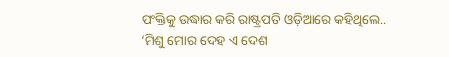ପଂକ୍ତିକୁ ଉଦ୍ଧାର କରି ରାଷ୍ଟ୍ରପତି ଓଡ଼ିଆରେ କହିଥିଲେ.. ‘ମିଶୁ ମୋର ଦେହ ଏ ଦେଶ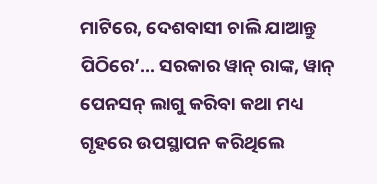ମାଟିରେ, ଦେଶବାସୀ ଚାଲି ଯାଆନ୍ତୁ ପିଠିରେ’... ସରକାର ୱାନ୍ ରାଙ୍କ, ୱାନ୍ ପେନସନ୍ ଲାଗୁ କରିବା କଥା ମଧ୍ୟ ଗୃହରେ ଉପସ୍ଥାପନ କରିଥିଲେ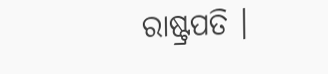ରାଷ୍ଟ୍ରପତି ।